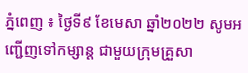ភ្នំពេញ ៖ ថ្ងៃទី៩ ខែមេសា ឆ្នាំ២០២២ សូមអញ្ជើញទៅកម្សាន្ត ជាមួយក្រុមគ្រួសា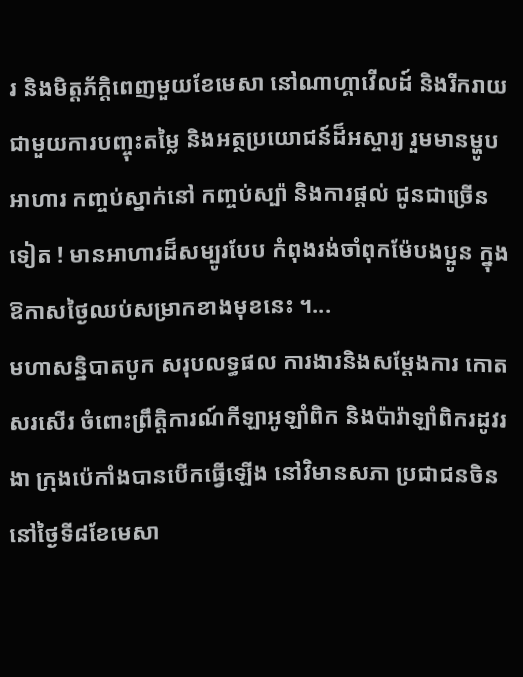រ និងមិត្តភ័ក្តិពេញមួយខែមេសា នៅណាហ្គាវើលដ៍ និងរីករាយ ជាមួយការបញ្ចុះតម្លៃ និងអត្ថប្រយោជន៍ដ៏អស្ចារ្យ រួមមានម្ហូបអាហារ កញ្ចប់ស្នាក់នៅ កញ្ចប់ស្ប៉ា និងការផ្តល់ ជូនជាច្រើនទៀត ! មានអាហារដ៏សម្បូរបែប កំពុងរង់ចាំពុកម៉ែបងប្អូន ក្នុងឱកាសថ្ងៃឈប់សម្រាកខាងមុខនេះ ។...
មហាសន្និបាតបូក សរុបលទ្ធផល ការងារនិងសម្តែងការ កោតសរសើរ ចំពោះព្រឹត្តិការណ៍កីឡាអូឡាំពិក និងប៉ារ៉ាឡាំពិករដូវរងា ក្រុងប៉េកាំងបានបើកធ្វើឡើង នៅវិមានសភា ប្រជាជនចិន នៅថ្ងៃទី៨ខែមេសា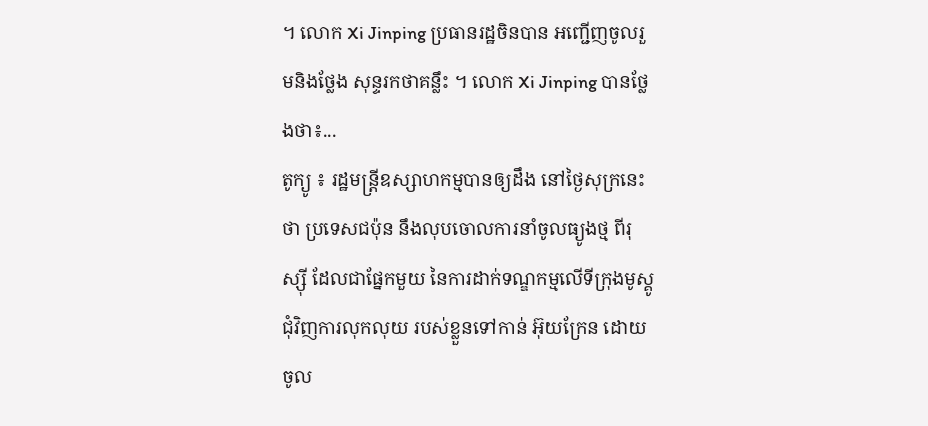។ លោក Xi Jinping ប្រធានរដ្ឋចិនបាន អញ្ជើញចូលរួមនិងថ្លែង សុន្ទរកថាគន្លឹះ ។ លោក Xi Jinping បានថ្លែងថា៖...
តូក្យូ ៖ រដ្ឋមន្ត្រីឧស្សាហកម្មបានឲ្យដឹង នៅថ្ងៃសុក្រនេះថា ប្រទេសជប៉ុន នឹងលុបចោលការនាំចូលធ្យូងថ្ម ពីរុស្ស៊ី ដែលជាផ្នែកមួយ នៃការដាក់ទណ្ឌកម្មលើទីក្រុងមូស្គូ ជុំវិញការលុកលុយ របស់ខ្លួនទៅកាន់ អ៊ុយក្រែន ដោយចូល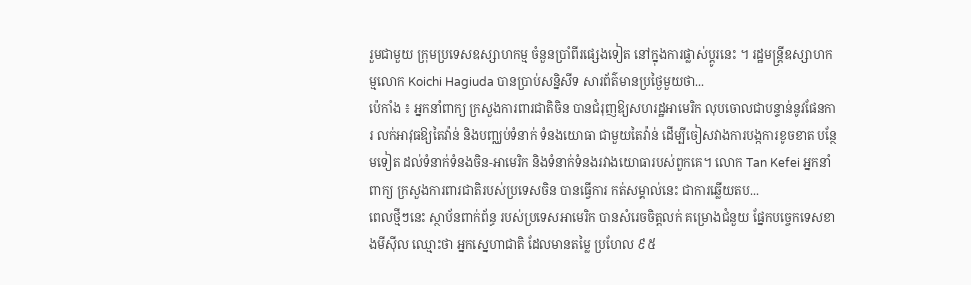រួមជាមួយ ក្រុមប្រទេសឧស្សាហកម្ម ចំនួនប្រាំពីរផ្សេងទៀត នៅក្នុងការផ្លាស់ប្តូរនេះ ។ រដ្ឋមន្ត្រីឧស្សាហកម្មលោក Koichi Hagiuda បានប្រាប់សន្និសីទ សារព័ត៌មានប្រថ្ងៃមួយថា...
ប៉េកាំង ៖ អ្នកនាំពាក្យ ក្រសួងការពារជាតិចិន បានជំរុញឱ្យសហរដ្ឋអាមេរិក លុបចោលជាបន្ទាន់នូវផែនការ លក់អាវុធឱ្យតៃវ៉ាន់ និងបញ្ឈប់ទំនាក់ ទំនងយោធា ជាមួយតៃវ៉ាន់ ដើម្បីចៀសវាងការបង្កការខូចខាត បន្ថែមទៀត ដល់ទំនាក់ទំនងចិន-អាមេរិក និងទំនាក់ទំនងរវាងយោធារបស់ពួកគេ។ លោក Tan Kefei អ្នកនាំពាក្យ ក្រសួងការពារជាតិរបស់ប្រទេសចិន បានធ្វើការ កត់សម្គាល់នេះ ជាការឆ្លើយតប...
ពេលថ្មីៗនេះ ស្ថាប័នពាក់ព័ន្ធ របស់ប្រទេសអាមេរិក បានសំរេចចិត្តលក់ គម្រោងជំនួយ ផ្នែកបច្ចេកទេសខាងមីស៊ីល ឈ្មោះថា អ្នកស្នេហាជាតិ ដែលមានតម្លៃ ប្រហែល ៩៥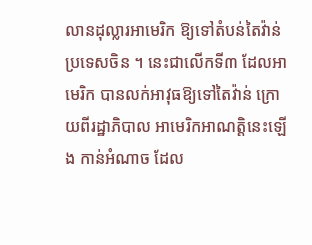លានដុល្លារអាមេរិក ឱ្យទៅតំបន់តៃវ៉ាន់ប្រទេសចិន ។ នេះជាលើកទី៣ ដែលអាមេរិក បានលក់អាវុធឱ្យទៅតៃវ៉ាន់ ក្រោយពីរដ្ឋាភិបាល អាមេរិកអាណត្តិនេះឡើង កាន់អំណាច ដែល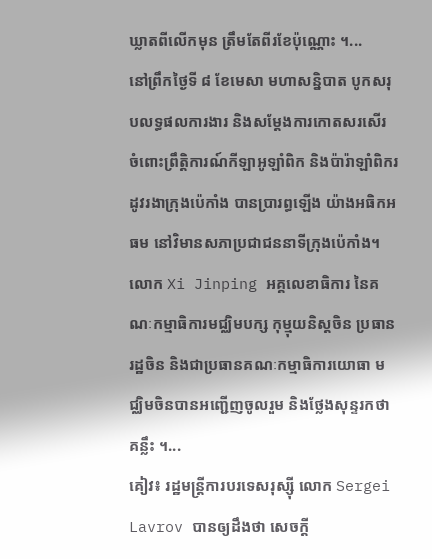ឃ្លាតពីលើកមុន ត្រឹមតែពីរខែប៉ុណ្ណោះ ។...
នៅព្រឹកថ្ងៃទី ៨ ខែមេសា មហាសន្និបាត បូកសរុបលទ្ធផលការងារ និងសម្តែងការកោតសរសើរ ចំពោះព្រឹត្តិការណ៍កីឡាអូឡាំពិក និងប៉ារ៉ាឡាំពិករដូវរងាក្រុងប៉េកាំង បានប្រារព្ធឡើង យ៉ាងអធិកអធម នៅវិមានសភាប្រជាជននាទីក្រុងប៉េកាំង។ លោក Xi Jinping អគ្គលេខាធិការ នៃគណៈកម្មាធិការមជ្ឈិមបក្ស កុម្មុយនិស្តចិន ប្រធានរដ្ឋចិន និងជាប្រធានគណៈកម្មាធិការយោធា មជ្ឈិមចិនបានអញ្ជើញចូលរួម និងថ្លែងសុន្ទរកថាគន្លឹះ ។...
គៀវ៖ រដ្ឋមន្ត្រីការបរទេសរុស្ស៊ី លោក Sergei Lavrov បានឲ្យដឹងថា សេចក្តី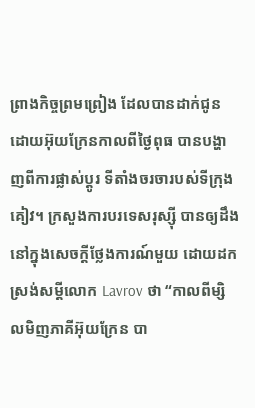ព្រាងកិច្ចព្រមព្រៀង ដែលបានដាក់ជូនដោយអ៊ុយក្រែនកាលពីថ្ងៃពុធ បានបង្ហាញពីការផ្លាស់ប្តូរ ទីតាំងចរចារបស់ទីក្រុងគៀវ។ ក្រសួងការបរទេសរុស្ស៊ី បានឲ្យដឹង នៅក្នុងសេចក្តីថ្លែងការណ៍មួយ ដោយដកស្រង់សម្តីលោក Lavrov ថា “កាលពីម្សិលមិញភាគីអ៊ុយក្រែន បា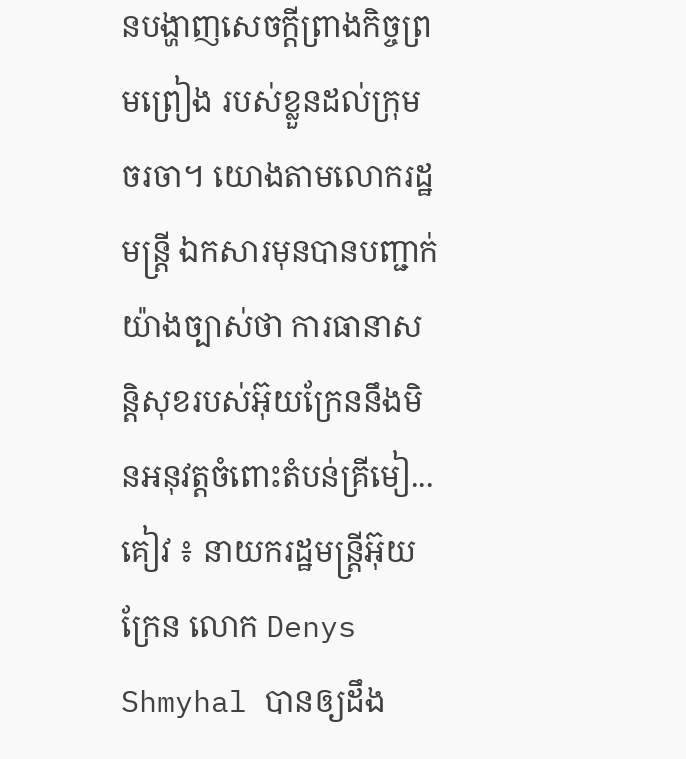នបង្ហាញសេចក្តីព្រាងកិច្ចព្រមព្រៀង របស់ខ្លួនដល់ក្រុមចរចា។ យោងតាមលោករដ្ឋមន្ត្រី ឯកសារមុនបានបញ្ជាក់យ៉ាងច្បាស់ថា ការធានាសន្តិសុខរបស់អ៊ុយក្រែននឹងមិនអនុវត្តចំពោះតំបន់គ្រីមៀ...
គៀវ ៖ នាយករដ្ឋមន្ត្រីអ៊ុយក្រែន លោក Denys Shmyhal បានឲ្យដឹង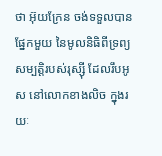ថា អ៊ុយក្រែន ចង់ទទួលបានផ្នែកមួយ នៃមូលនិធិពីទ្រព្យសម្បត្តិរបស់រុស្ស៊ី ដែលរឹបអូស នៅលោកខាងលិច ក្នុងរយៈ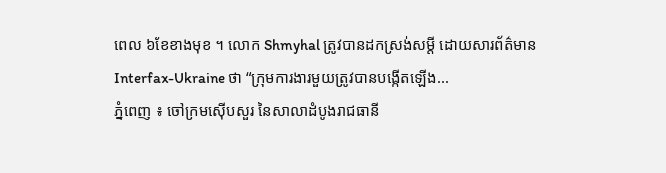ពេល ៦ខែខាងមុខ ។ លោក Shmyhal ត្រូវបានដកស្រង់សម្តី ដោយសារព័ត៌មាន Interfax-Ukraine ថា “ក្រុមការងារមួយត្រូវបានបង្កើតឡើង...
ភ្នំពេញ ៖ ចៅក្រមស៊ើបសួរ នៃសាលាដំបូងរាជធានី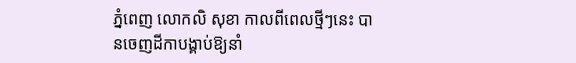ភ្នំពេញ លោកលិ សុខា កាលពីពេលថ្មីៗនេះ បានចេញដីកាបង្គាប់ឱ្យនាំ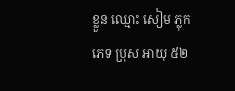ខ្លួន ឈ្មោះ សៀម ភ្លុក ភេទ ប្រុស អាយុ ៥២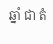ឆ្នាំ ជា តំ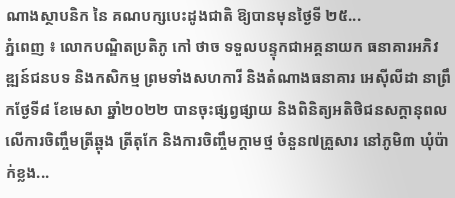ណាងស្ថាបនិក នៃ គណបក្សបេះដូងជាតិ ឱ្យបានមុនថ្ងៃទី ២៥...
ភ្នំពេញ ៖ លោកបណ្ឌិតប្រតិភូ កៅ ថាច ទទួលបន្ទុកជាអគ្គនាយក ធនាគារអភិវឌ្ឍន៍ជនបទ និងកសិកម្ម ព្រមទាំងសហការី និងតំណាងធនាគារ អេស៊ីលីដា នាព្រឹកថ្ងែទី៨ ខែមេសា ឆ្នាំ២០២២ បានចុះផ្សព្វផ្សាយ និងពិនិត្យអតិថិជនសក្តានុពល លើការចិញ្ចឹមត្រីឆ្ពុង ត្រីតុកែ និងការចិញ្ចឹមក្តាមថ្ម ចំនួន៧គ្រួសារ នៅភូមិ៣ ឃុំប៉ាក់ខ្លង...